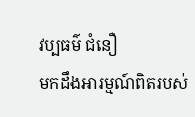វប្បធម៌ ជំនឿ
មកដឹងអារម្មណ៍ពិតរបស់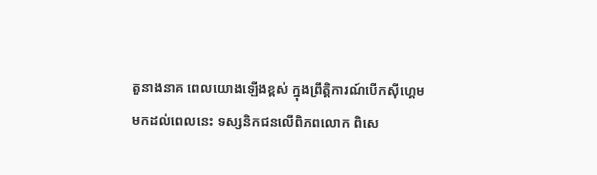តួនាងនាគ ពេលយោងឡើងខ្ពស់ ក្នុងព្រឹត្តិការណ៍បើកស៊ីហ្គេម
មកដល់ពេលនេះ ទស្សនិកជនលើពិភពលោក ពិសេ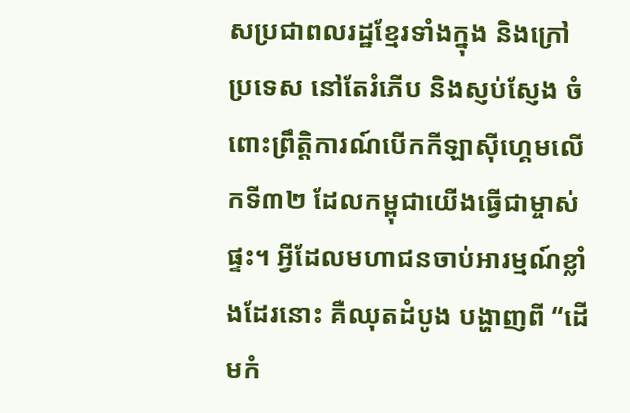សប្រជាពលរដ្ឋខ្មែរទាំងក្នុង និងក្រៅប្រទេស នៅតែរំភើប និងស្ញប់ស្ញែង ចំពោះព្រឹត្តិការណ៍បើកកីឡាស៊ីហ្គេមលើកទី៣២ ដែលកម្ពុជាយើងធ្វើជាម្ចាស់ផ្ទះ។ អ្វីដែលមហាជនចាប់អារម្មណ៍ខ្លាំងដែរនោះ គឺឈុតដំបូង បង្ហាញពី “ដើមកំ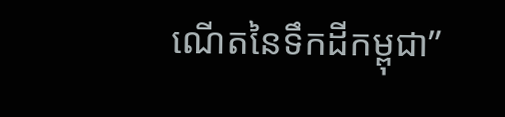ណើតនៃទឹកដីកម្ពុជា”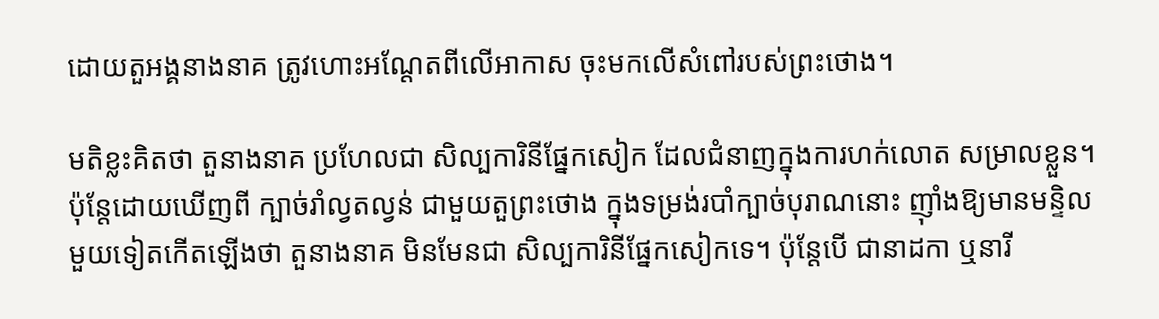ដោយតួអង្គនាងនាគ ត្រូវហោះអណ្ដែតពីលើអាកាស ចុះមកលើសំពៅរបស់ព្រះថោង។

មតិខ្លះគិតថា តួនាងនាគ ប្រហែលជា សិល្បការិនីផ្នែកសៀក ដែលជំនាញក្នុងការហក់លោត សម្រាលខ្លួន។ ប៉ុន្តែដោយឃើញពី ក្បាច់រាំល្វតល្វន់ ជាមួយតួព្រះថោង ក្នុងទម្រង់របាំក្បាច់បុរាណនោះ ញ៉ាំងឱ្យមានមន្ទិលមួយទៀតកើតឡើងថា តួនាងនាគ មិនមែនជា សិល្បការិនីផ្នែកសៀកទេ។ ប៉ុន្តែបើ ជានាដកា ឬនារី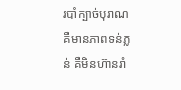របាំក្បាច់បុរាណ គឺមានភាពទន់ភ្លន់ គឺមិនហ៊ានរាំ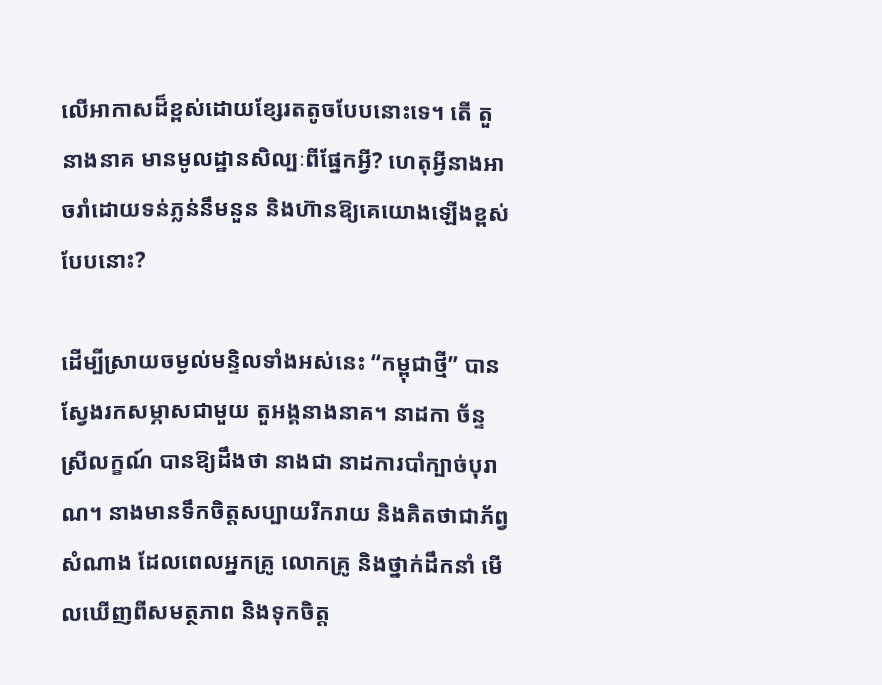លើអាកាសដ៏ខ្ពស់ដោយខ្សែរតតូចបែបនោះទេ។ តើ តួនាងនាគ មានមូលដ្ឋានសិល្បៈពីផ្នែកអ្វី? ហេតុអ្វីនាងអាចរាំដោយទន់ភ្លន់នឹមនួន និងហ៊ានឱ្យគេយោងឡើងខ្ពស់បែបនោះ?

ដើម្បីស្រាយចម្ងល់មន្ទិលទាំងអស់នេះ “កម្ពុជាថ្មី” បានស្វែងរកសម្ភាសជាមួយ តួអង្គនាងនាគ។ នាដកា ច័ន្ទ ស្រីលក្ខណ៍ បានឱ្យដឹងថា នាងជា នាដការបាំក្បាច់បុរាណ។ នាងមានទឹកចិត្តសប្បាយរីករាយ និងគិតថាជាភ័ព្វសំណាង ដែលពេលអ្នកគ្រូ លោកគ្រូ និងថ្នាក់ដឹកនាំ មើលឃើញពីសមត្ថភាព និងទុកចិត្ត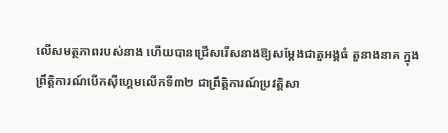លើសមត្ថភាពរបស់នាង ហើយបានជ្រើសរើសនាងឱ្យសម្ដែងជាតួអង្គធំ តួនាងនាគ ក្នុងព្រឹត្តិការណ៍បើកស៊ីហ្គេមលើកទី៣២ ជាព្រឹត្តិការណ៍ប្រវត្តិសា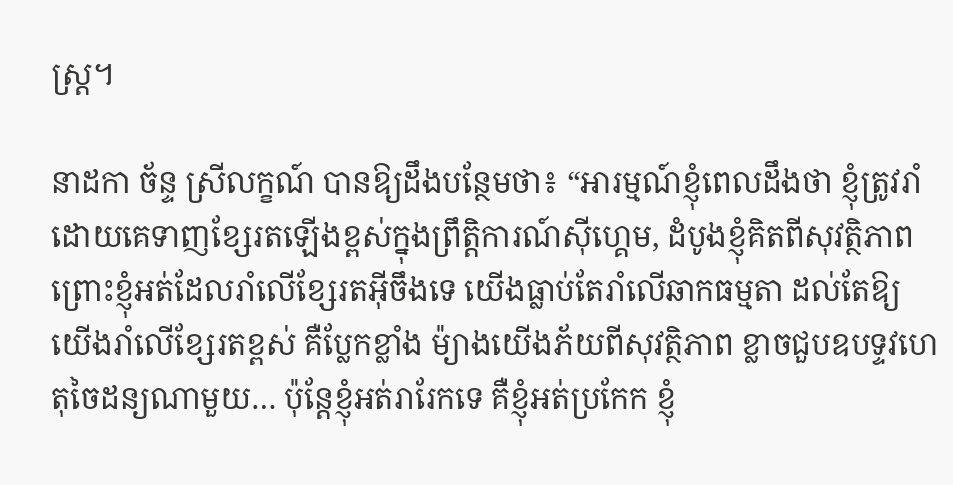ស្ត្រ។

នាដកា ច័ន្ទ ស្រីលក្ខណ៍ បានឱ្យដឹងបន្ថែមថា៖ “អារម្មណ៍ខ្ញុំពេលដឹងថា ខ្ញុំត្រូវរាំដោយគេទាញខ្សែរតឡើងខ្ពស់ក្នុងព្រឹត្តិការណ៍ស៊ីហ្គេម, ដំបូងខ្ញុំគិតពីសុវត្ថិភាព ព្រោះខ្ញុំអត់ដែលរាំលើខ្សែរតអ៊ីចឹងទេ យើងធ្លាប់តែរាំលើឆាកធម្មតា ដល់តែឱ្យយើងរាំលើខ្សែរតខ្ពស់ គឺប្លែកខ្លាំង ម៉្យាងយើងភ័យពីសុវត្ថិភាព ខ្លាចជួបឧបទ្ទវហេតុចៃដន្យណាមួយ… ប៉ុន្តែខ្ញុំអត់រារែកទេ គឺខ្ញុំអត់ប្រកែក ខ្ញុំ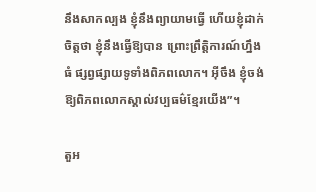នឹងសាកល្បង ខ្ញុំនឹងព្យាយាមធ្វើ ហើយខ្ញុំដាក់ចិត្តថា ខ្ញុំនឹងធ្វើឱ្យបាន ព្រោះព្រឹត្តិការណ៍ហ្នឹងធំ ផ្សព្វផ្សាយទូទាំងពិភពលោក។ អ៊ីចឹង ខ្ញុំចង់ឱ្យពិភពលោកស្គាល់វប្បធម៌ខ្មែរយើង”។

តួអ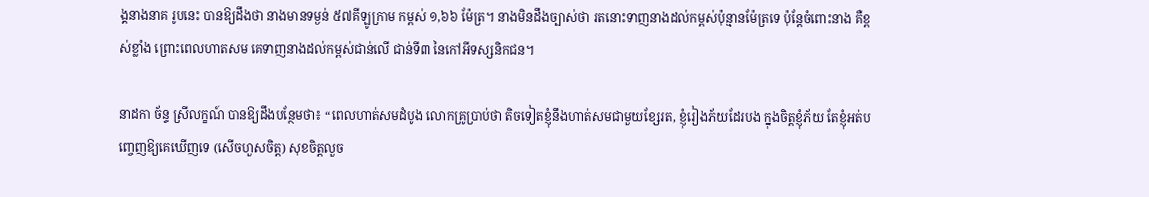ង្គនាងនាគ រូបនេះ បានឱ្យដឹងថា នាងមានទម្ងន់ ៥៧គីឡូក្រាម កម្ពស់ ១,៦៦ ម៉ែត្រ។ នាងមិនដឹងច្បាស់ថា រតនោះទាញនាងដល់កម្ពស់ប៉ុន្មានម៉ែត្រទេ ប៉ុន្តែចំពោះនាង គឺខ្ពស់ខ្លាំង ព្រោះពេលហាតសម គេទាញនាងដល់កម្ពស់ជាន់លើ ជាន់ទី៣ នៃកៅអីទស្សនិកជន។

នាដកា ច័ន្ទ ស្រីលក្ខណ៍ បានឱ្យដឹងបន្ថែមថា៖ “ពេលហាត់សមដំបូង លោកគ្រូប្រាប់ថា តិចទៀតខ្ញុំនឹងហាត់សមជាមួយខ្សែរត, ខ្ញុំរៀងភ័យដែរបង ក្នុងចិត្តខ្ញុំភ័យ តែខ្ញុំអត់បញ្ចេញឱ្យគេឃើញទេ (សើចហួសចិត្ត) សុខចិត្តលួច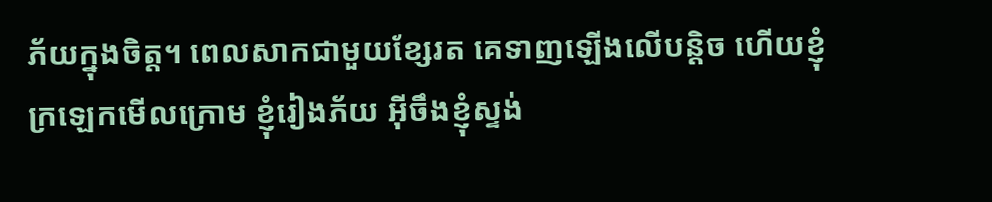ភ័យក្នុងចិត្ត។ ពេលសាកជាមួយខ្សែរត គេទាញឡើងលើបន្តិច ហើយខ្ញុំក្រឡេកមើលក្រោម ខ្ញុំរៀងភ័យ អ៊ីចឹងខ្ញុំស្ទង់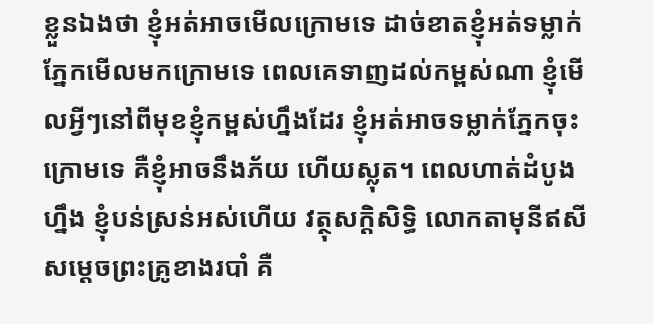ខ្លួនឯងថា ខ្ញុំអត់អាចមើលក្រោមទេ ដាច់ខាតខ្ញុំអត់ទម្លាក់ភ្នែកមើលមកក្រោមទេ ពេលគេទាញដល់កម្ពស់ណា ខ្ញុំមើលអ្វីៗនៅពីមុខខ្ញុំកម្ពស់ហ្នឹងដែរ ខ្ញុំអត់អាចទម្លាក់ភ្នែកចុះក្រោមទេ គឺខ្ញុំអាចនឹងភ័យ ហើយស្លុត។ ពេលហាត់ដំបូងហ្នឹង ខ្ញុំបន់ស្រន់អស់ហើយ វត្ថុសក្ដិសិទ្ធិ លោកតាមុនីឥសី សម្ដេចព្រះគ្រូខាងរបាំ គឺ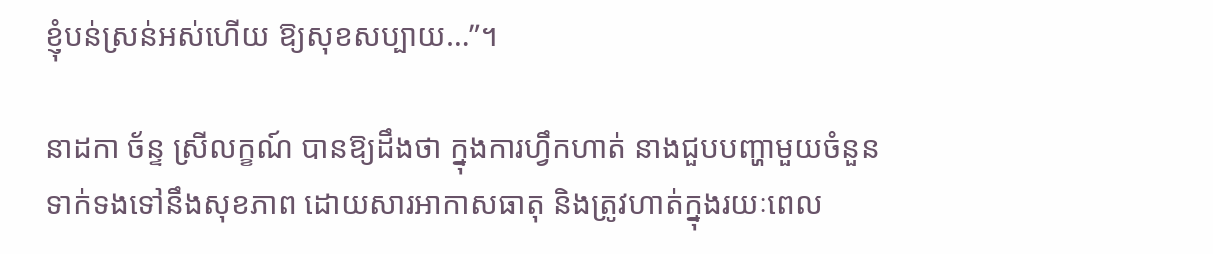ខ្ញុំបន់ស្រន់អស់ហើយ ឱ្យសុខសប្បាយ…”។

នាដកា ច័ន្ទ ស្រីលក្ខណ៍ បានឱ្យដឹងថា ក្នុងការហ្វឹកហាត់ នាងជួបបញ្ហាមួយចំនួនទាក់ទងទៅនឹងសុខភាព ដោយសារអាកាសធាតុ និងត្រូវហាត់ក្នុងរយៈពេល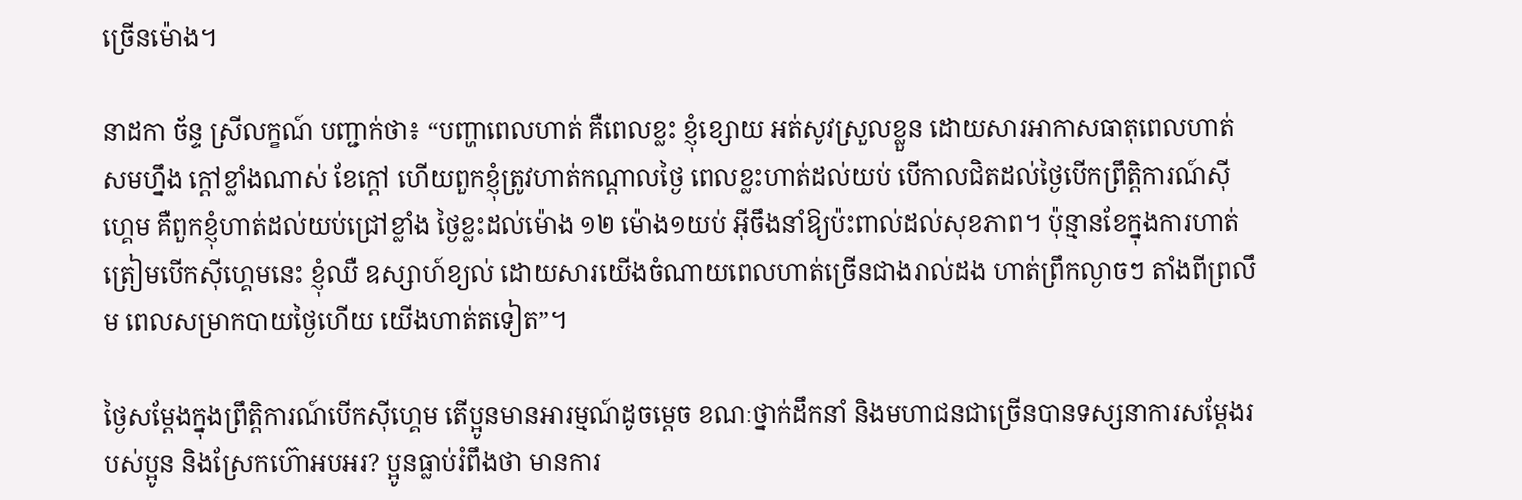ច្រើនម៉ោង។

នាដកា ច័ន្ទ ស្រីលក្ខណ៍ បញ្ជាក់ថា៖ “បញ្ហាពេលហាត់ គឺពេលខ្លះ ខ្ញុំខ្សោយ អត់សូវស្រួលខ្លួន ដោយសារអាកាសធាតុពេលហាត់សមហ្នឹង ក្ដៅខ្លាំងណាស់ ខែក្ដៅ ហើយពួកខ្ញុំត្រូវហាត់កណ្ដាលថ្ងៃ ពេលខ្លះហាត់ដល់យប់ បើកាលជិតដល់ថ្ងៃបើកព្រឹត្តិការណ៍ស៊ីហ្គេម គឺពួកខ្ញុំហាត់ដល់យប់ជ្រៅខ្លាំង ថ្ងៃខ្លះដល់ម៉ោង ១២ ម៉ោង១យប់ អ៊ីចឹងនាំឱ្យប៉ះពាល់ដល់សុខភាព។ ប៉ុន្មានខែក្នុងការហាត់ត្រៀមបើកស៊ីហ្គេមនេះ ខ្ញុំឈឺ ឧស្សាហ៍ខ្យល់ ដោយសារយើងចំណាយពេលហាត់ច្រើនជាងរាល់ដង ហាត់ព្រឹកល្ងាចៗ តាំងពីព្រលឹម ពេលសម្រាកបាយថ្ងៃហើយ យើងហាត់តទៀត”។

ថ្ងៃសម្ដែងក្នុងព្រឹត្តិការណ៍បើកស៊ីហ្គេម តើប្អូនមានអារម្មណ៍ដូចម្ដេច ខណៈថ្នាក់ដឹកនាំ និងមហាជនជាច្រើនបានទស្សនាការសម្ដែងរបស់ប្អូន និងស្រែកហ៊ោអបអរ? ប្អូនធ្លាប់រំពឹងថា មានការ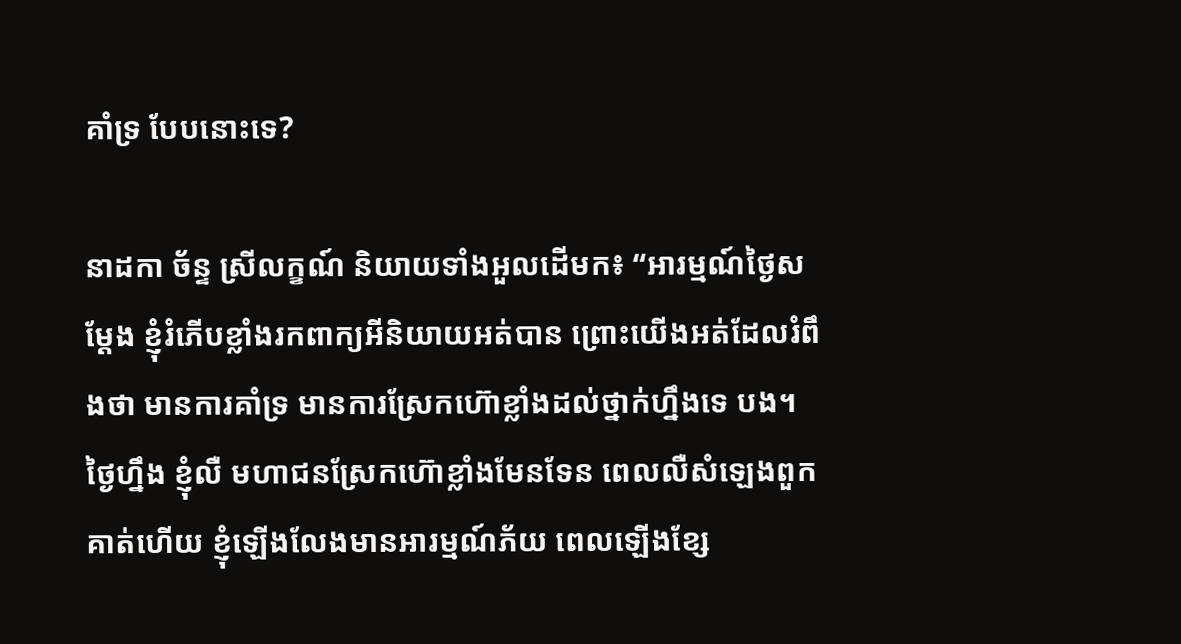គាំទ្រ បែបនោះទេ?

នាដកា ច័ន្ទ ស្រីលក្ខណ៍ និយាយទាំងអួលដើមក៖ “អារម្មណ៍ថ្ងៃសម្ដែង ខ្ញុំរំភើបខ្លាំងរកពាក្យអីនិយាយអត់បាន ព្រោះយើងអត់ដែលរំពឹងថា មានការគាំទ្រ មានការស្រែកហ៊ោខ្លាំងដល់ថ្នាក់ហ្នឹងទេ បង។ ថ្ងៃហ្នឹង ខ្ញុំលឺ មហាជនស្រែកហ៊ោខ្លាំងមែនទែន ពេលលឺសំឡេងពួកគាត់ហើយ ខ្ញុំឡើងលែងមានអារម្មណ៍ភ័យ ពេលឡើងខ្សែ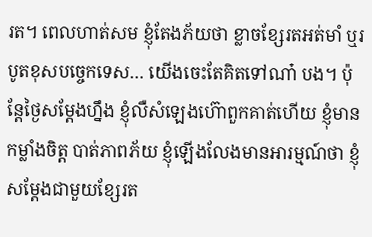រត។ ពេលហាត់សម ខ្ញុំតែងភ័យថា ខ្លាចខ្សែរតអត់មាំ ឬរបូតខុសបច្ចេកទេស… យើងចេះតែគិតទៅណា៎ បង។ ប៉ុន្តែថ្ងៃសម្ដែងហ្នឹង ខ្ញុំលឺសំឡេងហ៊ោពួកគាត់ហើយ ខ្ញុំមានកម្លាំងចិត្ត បាត់ភាពភ័យ ខ្ញុំឡើងលែងមានអារម្មណ៍ថា ខ្ញុំសម្ដែងជាមួយខ្សែរត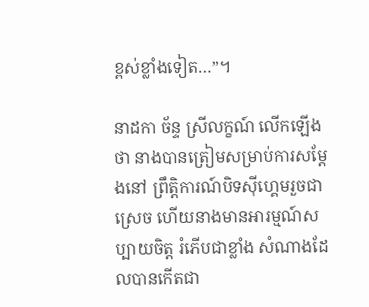ខ្ពស់ខ្លាំងទៀត…”។

នាដកា ច័ន្ទ ស្រីលក្ខណ៍ លើកឡើងថា នាងបានត្រៀមសម្រាប់ការសម្ដែងនៅ ព្រឹត្តិការណ៍បិទស៊ីហ្គេមរួចជាស្រេច ហើយនាងមានអារម្មណ៍សប្បាយចិត្ត រំភើបជាខ្លាំង សំណាងដែលបានកើតជា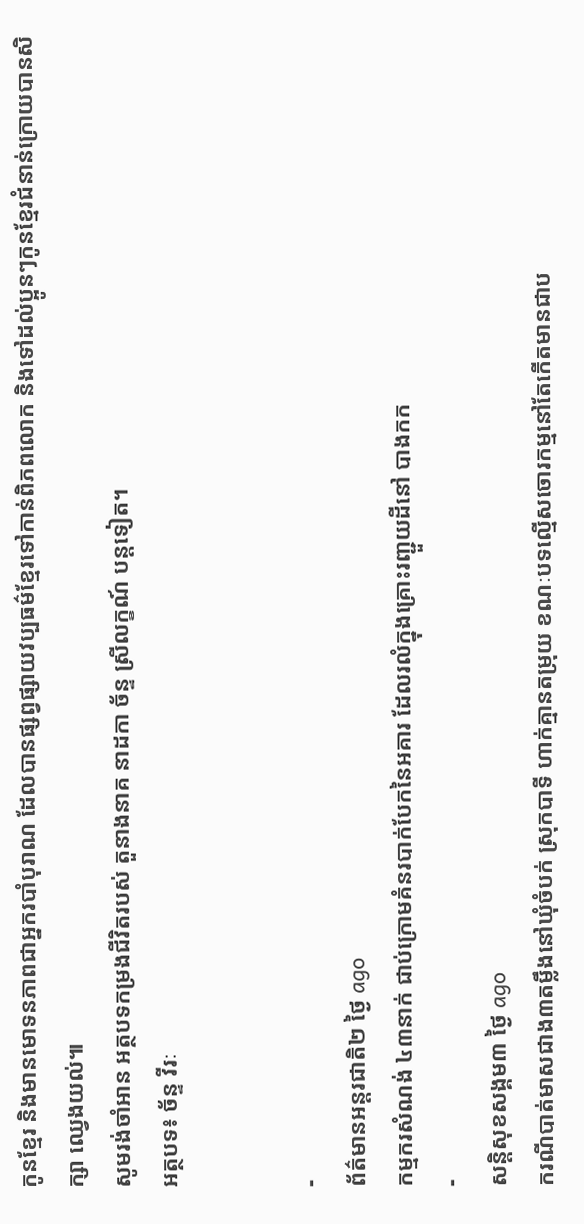កូនខ្មែរ និងមានមោទនភាពជាអ្នករបាំបុរាណ ដែលបានផ្សព្វផ្សាយវប្បធម៌ខ្មែរទៅកាន់ពិភពលោក និងទៅដល់ប្អូនៗកូនខ្មែរជំនាន់ក្រោយបានសិក្សា ឈ្វេងយល់៕
សូមរង់ចាំអាន អត្ថបទកម្រងជីវិតរបស់ តួនាងនាគ នាដកា ច័ន្ទ ស្រីលក្ខណ៍ បន្តទៀត។
អត្ថបទ៖ ច័ន្ទ វីរៈ


-
ព័ត៌មានអន្ដរជាតិ២ ថ្ងៃ ago
កម្មករសំណង់ ៤៣នាក់ ជាប់ក្រោមគំនរបាក់បែកនៃអគារ ដែលរលំក្នុងគ្រោះរញ្ជួយដីនៅ បាងកក
-
សន្តិសុខសង្គម៣ ថ្ងៃ ago
ករណីបាត់មាសជាង៣តម្លឹងនៅឃុំចំបក់ ស្រុកបាទី ហាក់គ្មានតម្រុយ ខណៈបទល្មើសចោរកម្មនៅតែកើតមានជាប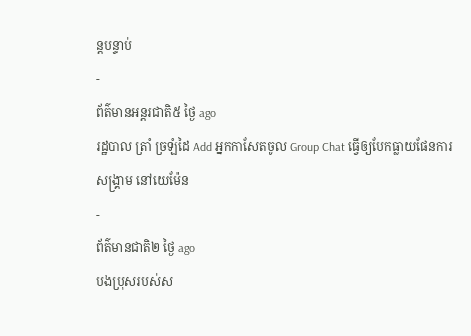ន្តបន្ទាប់
-
ព័ត៌មានអន្ដរជាតិ៥ ថ្ងៃ ago
រដ្ឋបាល ត្រាំ ច្រឡំដៃ Add អ្នកកាសែតចូល Group Chat ធ្វើឲ្យបែកធ្លាយផែនការសង្គ្រាម នៅយេម៉ែន
-
ព័ត៌មានជាតិ២ ថ្ងៃ ago
បងប្រុសរបស់ស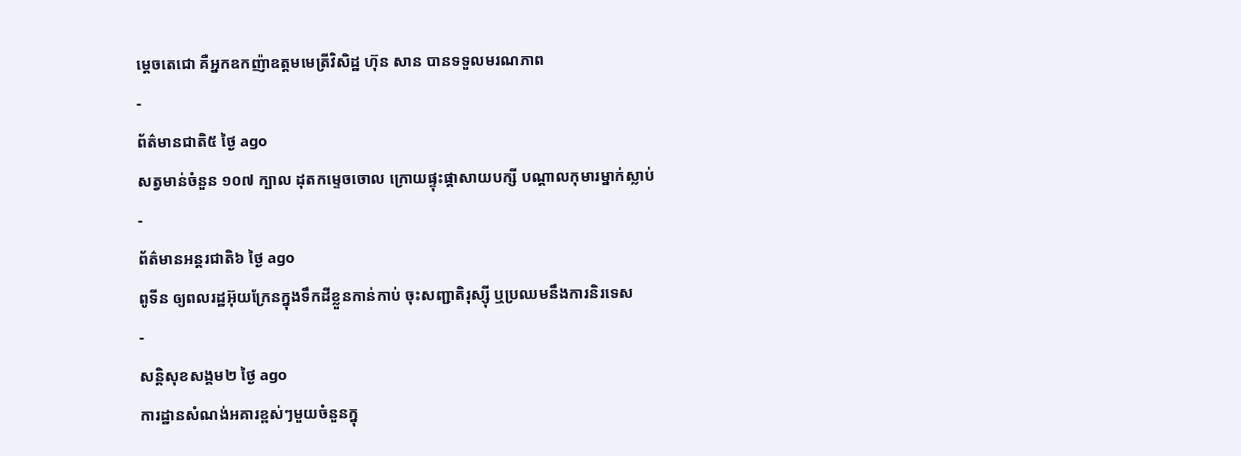ម្ដេចតេជោ គឺអ្នកឧកញ៉ាឧត្តមមេត្រីវិសិដ្ឋ ហ៊ុន សាន បានទទួលមរណភាព
-
ព័ត៌មានជាតិ៥ ថ្ងៃ ago
សត្វមាន់ចំនួន ១០៧ ក្បាល ដុតកម្ទេចចោល ក្រោយផ្ទុះផ្ដាសាយបក្សី បណ្តាលកុមារម្នាក់ស្លាប់
-
ព័ត៌មានអន្ដរជាតិ៦ ថ្ងៃ ago
ពូទីន ឲ្យពលរដ្ឋអ៊ុយក្រែនក្នុងទឹកដីខ្លួនកាន់កាប់ ចុះសញ្ជាតិរុស្ស៊ី ឬប្រឈមនឹងការនិរទេស
-
សន្តិសុខសង្គម២ ថ្ងៃ ago
ការដ្ឋានសំណង់អគារខ្ពស់ៗមួយចំនួនក្នុ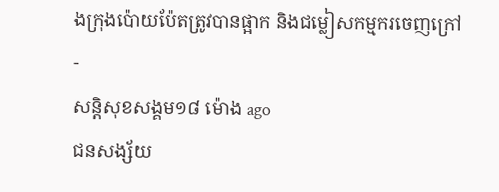ងក្រុងប៉ោយប៉ែតត្រូវបានផ្អាក និងជម្លៀសកម្មករចេញក្រៅ
-
សន្តិសុខសង្គម១៨ ម៉ោង ago
ជនសង្ស័យ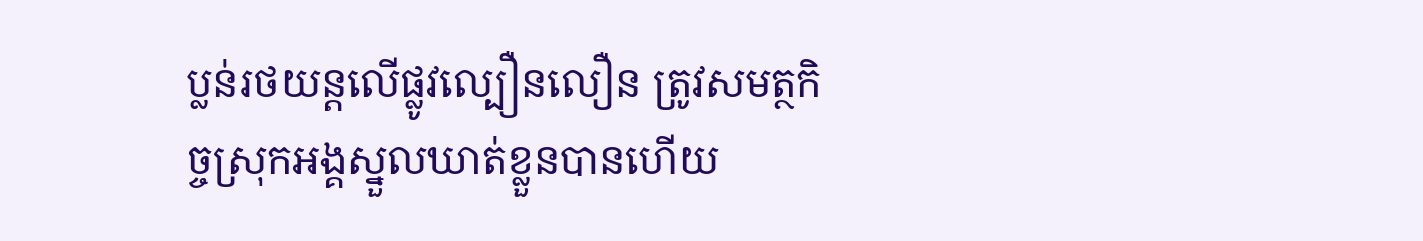ប្លន់រថយន្តលើផ្លូវល្បឿនលឿន ត្រូវសមត្ថកិច្ចស្រុកអង្គស្នួលឃាត់ខ្លួនបានហើយ